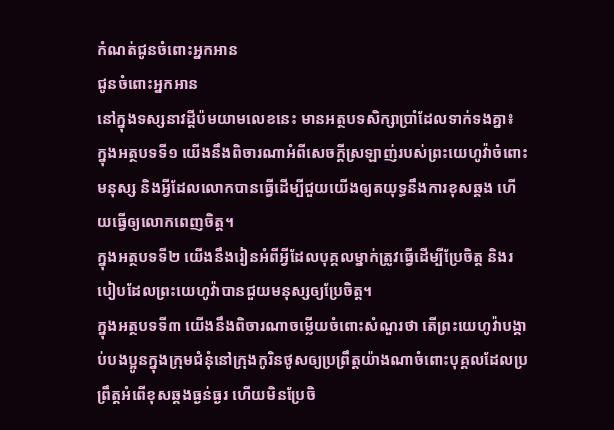កំណត់ជូនចំពោះអ្នកអាន
ជូនចំពោះអ្នកអាន
នៅក្នុងទស្សនាវដ្ដីប៉មយាមលេខនេះ មានអត្ថបទសិក្សាប្រាំដែលទាក់ទងគ្នា៖
ក្នុងអត្ថបទទី១ យើងនឹងពិចារណាអំពីសេចក្ដីស្រឡាញ់របស់ព្រះយេហូវ៉ាចំពោះមនុស្ស និងអ្វីដែលលោកបានធ្វើដើម្បីជួយយើងឲ្យតយុទ្ធនឹងការខុសឆ្គង ហើយធ្វើឲ្យលោកពេញចិត្ត។
ក្នុងអត្ថបទទី២ យើងនឹងរៀនអំពីអ្វីដែលបុគ្គលម្នាក់ត្រូវធ្វើដើម្បីប្រែចិត្ត និងរបៀបដែលព្រះយេហូវ៉ាបានជួយមនុស្សឲ្យប្រែចិត្ត។
ក្នុងអត្ថបទទី៣ យើងនឹងពិចារណាចម្លើយចំពោះសំណួរថា តើព្រះយេហូវ៉ាបង្គាប់បងប្អូនក្នុងក្រុមជំនុំនៅក្រុងកូរិនថូសឲ្យប្រព្រឹត្តយ៉ាងណាចំពោះបុគ្គលដែលប្រព្រឹត្តអំពើខុសឆ្គងធ្ងន់ធ្ងរ ហើយមិនប្រែចិ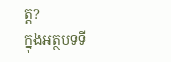ត្ត?
ក្នុងអត្ថបទទី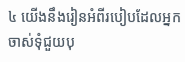៤ យើងនឹងរៀនអំពីរបៀបដែលអ្នកចាស់ទុំជួយបុ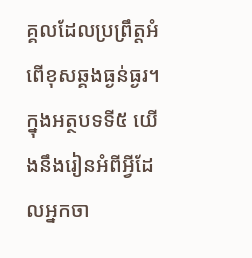គ្គលដែលប្រព្រឹត្តអំពើខុសឆ្គងធ្ងន់ធ្ងរ។
ក្នុងអត្ថបទទី៥ យើងនឹងរៀនអំពីអ្វីដែលអ្នកចា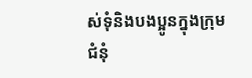ស់ទុំនិងបងប្អូនក្នុងក្រុមជំនុំ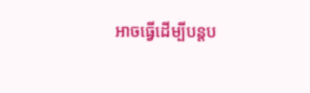អាចធ្វើដើម្បីបន្ដប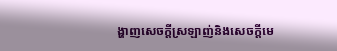ង្ហាញសេចក្ដីស្រឡាញ់និងសេចក្ដីមេ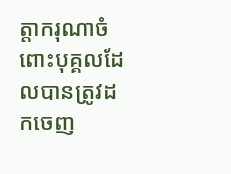ត្តាករុណាចំពោះបុគ្គលដែលបានត្រូវដកចេញ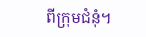ពីក្រុមជំនុំ។